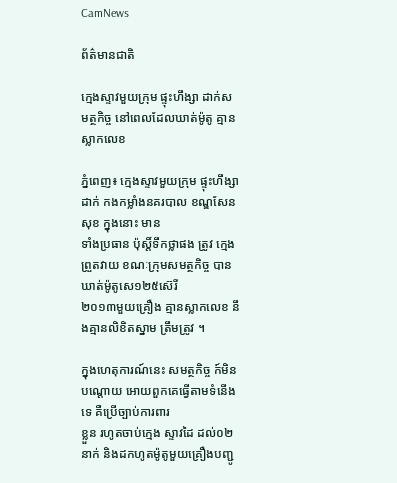CamNews

ព័ត៌មានជាតិ

ក្មេងស្ទាវមួយក្រុម ផ្ទុះហឹង្សា ដាក់សមត្ថកិច្ច នៅពេលដែលឃាត់ម៉ូតូ គ្មានស្លាកលេខ

ភ្នំពេញ៖ ក្មេងស្ទាវមួយក្រុម ផ្ទុះហឹង្សាដាក់ កងកម្លាំងនគរបាល ខណ្ឌសែនសុខ ក្នុងនោះ មាន
ទាំងប្រធាន ប៉ុស្តិ៍ទឹកថ្លាផង ត្រូវ ក្មេងព្រួតវាយ ខណៈក្រុមសមត្ថកិច្ច បានឃាត់ម៉ូតូសេ១២៥ស៊េរី
២០១៣មួយគ្រឿង គ្មានស្លាកលេខ នឹងគ្មានលិខិតស្នាម ត្រឹមត្រូវ ។

ក្នុងហេតុការណ៍នេះ សមត្ថកិច្ច ក៍មិនបណ្ដោយ អោយពួកគេធ្វើតាមទំនើងទេ គឺប្រើច្បាប់ការពារ
ខ្លួន រហូតចាប់ក្មេង ស្ទាវដៃ ដល់០២នាក់ និងដកហូតម៉ូតូមួយគ្រឿងបញ្ជូ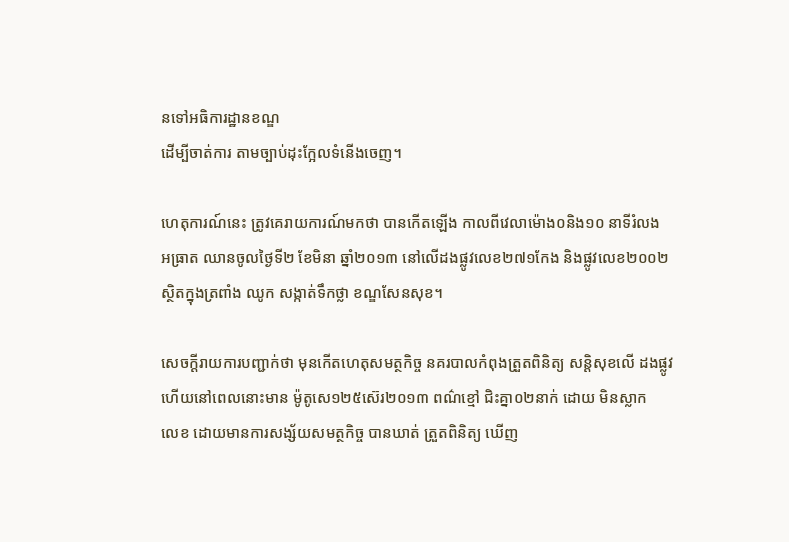នទៅអធិការដ្ឋានខណ្ឌ
ដើម្បីចាត់ការ តាមច្បាប់ដុះក្អែលទំនើងចេញ។

ហេតុការណ៍នេះ ត្រូវគេរាយការណ៍មកថា បានកើតឡើង កាលពីវេលាម៉ោង០និង១០ នាទីរំលង
អធ្រាត ឈានចូលថ្ងៃទី២ ខែមិនា ឆ្នាំ២០១៣ នៅលើដងផ្លូវលេខ២៧១កែង និងផ្លូវលេខ២០០២
ស្ថិតក្នុងត្រពាំង ឈូក សង្កាត់ទឹកថ្លា ខណ្ឌសែនសុខ។

សេចក្ដីរាយការបញ្ជាក់ថា មុនកើតហេតុសមត្ថកិច្ច នគរបាលកំពុងត្រួតពិនិត្យ សន្ដិសុខលើ ដងផ្លូវ
ហើយនៅពេលនោះមាន ម៉ូតូសេ១២៥ស៊េរ២០១៣ ពណ៌ខ្មៅ ជិះគ្នា០២នាក់ ដោយ មិនស្លាក
លេខ ដោយមានការសង្ស័យសមត្ថកិច្ច បានឃាត់ ត្រួតពិនិត្យ ឃើញ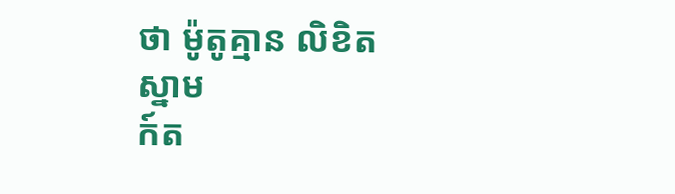ថា ម៉ូតូគ្មាន លិខិតស្នាម
ក៍ត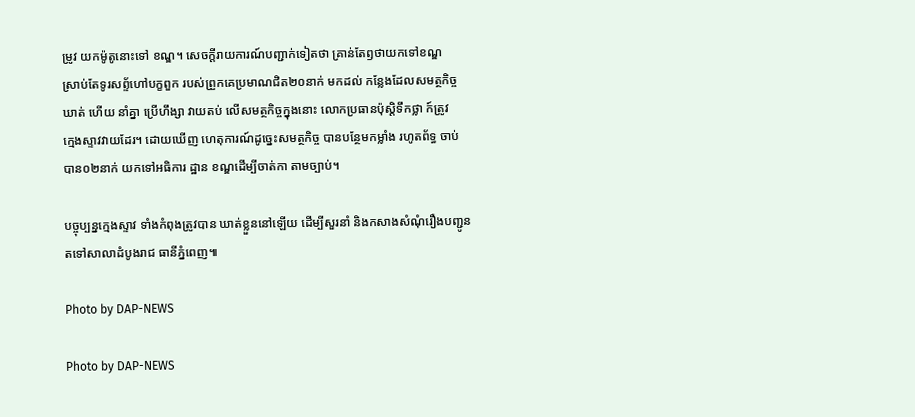ម្រូវ យកម៉ូតូនោះទៅ ខណ្ឌ។ សេចក្ដីរាយការណ៍បញ្ជាក់ទៀតថា គ្រាន់តែឭថាយកទៅខណ្ឌ
ស្រាប់តែទូរសព្ទ័ហៅបក្ខពួក របស់ព្រួកគេប្រមាណជិត២០នាក់ មកដល់ កន្លែងដែលសមត្ថកិច្ច
ឃាត់ ហើយ នាំគ្នា ប្រើហឹង្សា វាយតប់ លើសមត្ថកិច្ចក្នុងនោះ លោកប្រធានប៉ុស្ដិទឹកថ្លា ក៍ត្រូវ
ក្មេងស្ទាវវាយដែរ។ ដោយឃើញ ហេតុការណ៍ដូច្នេះសមត្ថកិច្ច បានបន្ថែមកម្លាំង រហូតព័ទ្ធ ចាប់
បាន០២នាក់ យកទៅអធិការ ដ្ឋាន ខណ្ឌដើម្បីចាត់កា តាមច្បាប់។

បច្ចុប្បន្នក្មេងស្ទាវ ទាំងកំពុងត្រូវបាន ឃាត់ខ្លួននៅឡើយ ដើម្បីសួរនាំ និងកសាងសំណុំរឿងបញ្ជូន
តទៅសាលាដំបូងរាជ ធានីភ្នំពេញ៕

Photo by DAP-NEWS

Photo by DAP-NEWS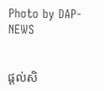Photo by DAP-NEWS


ផ្តល់សិ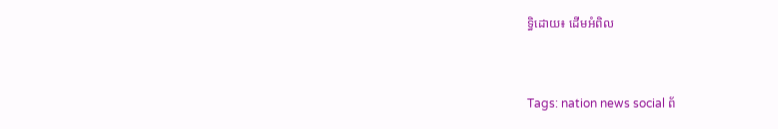ទ្ធិដោយ៖ ដើមអំពិល


Tags: nation news social ព័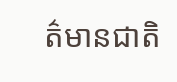ត៌មានជាតិ